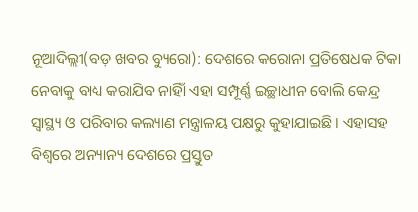ନୂଆଦିଲ୍ଲୀ(ବଡ଼ ଖବର ବ୍ୟୁରୋ): ଦେଶରେ କରୋନା ପ୍ରତିଷେଧକ ଟିକା ନେବାକୁ ବାଧ୍ୟ କରାଯିବ ନାହିାଁ ଏହା ସମ୍ପୂର୍ଣ୍ଣ ଇଚ୍ଛାଧୀନ ବୋଲି କେନ୍ଦ୍ର ସ୍ୱାସ୍ଥ୍ୟ ଓ ପରିବାର କଲ୍ୟାଣ ମନ୍ତ୍ରାଳୟ ପକ୍ଷରୁ କୁହାଯାଇଛି । ଏହାସହ ବିଶ୍ୱରେ ଅନ୍ୟାନ୍ୟ ଦେଶରେ ପ୍ରସ୍ତୁତ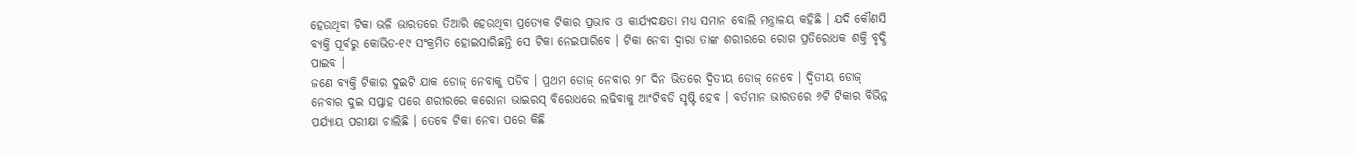ହେଉଥିବା ଟିକା ଭଳି ଭାରତରେ ତିଆରି ହେଉଥିବା ପ୍ରତ୍ୟେକ ଟିକାର ପ୍ରଭାବ ଓ କାର୍ଯ୍ୟଦକ୍ଷତା ମଧ୍ୟ ସମାନ ବୋଲି ମନ୍ତ୍ରାଳୟ କହିଛି । ଯଦି କୌଣସି ବ୍ୟକ୍ତି ପୂର୍ବରୁ କୋଭିଡ-୧୯ ସଂକ୍ରମିତ ହୋଇସାରିଛନ୍ତି ସେ ଟିକା ନେଇପାରିବେ । ଟିକା ନେବା ଦ୍ୱାରା ତାଙ୍କ ଶରୀରରେ ରୋଗ ପ୍ରତିରୋଧକ ଶକ୍ତି ବୃଦ୍ଧି ପାଇବ ।
ଜଣେ ବ୍ୟକ୍ତି ଟିକାର ଦୁଇଟି ଯାକ ଡୋଜ୍ ନେବାକୁ ପଡିବ । ପ୍ରଥମ ଡୋଜ୍ ନେବାର ୨୮ ଦିନ ଭିତରେ ଦ୍ୱିତୀୟ ଡୋଜ୍ ନେବେ । ଦ୍ୱିତୀୟ ଡୋଜ୍ ନେବାର ଦୁଇ ସପ୍ତାହ ପରେ ଶରୀରରେ କରୋନା ଭାଇରସ୍ ବିରୋଧରେ ଲଢିବାକୁ ଆଂଟିବଡି ସୃଷ୍ଟି ହେବ । ବର୍ତମାନ ଭାରତରେ ୬ଟି ଟିକାର ବିଭିନ୍ନ ପର୍ଯ୍ୟାୟ ପରୀକ୍ଷା ଚାଲିଛି । ତେବେ ଟିକା ନେବା ପରେ କିଛି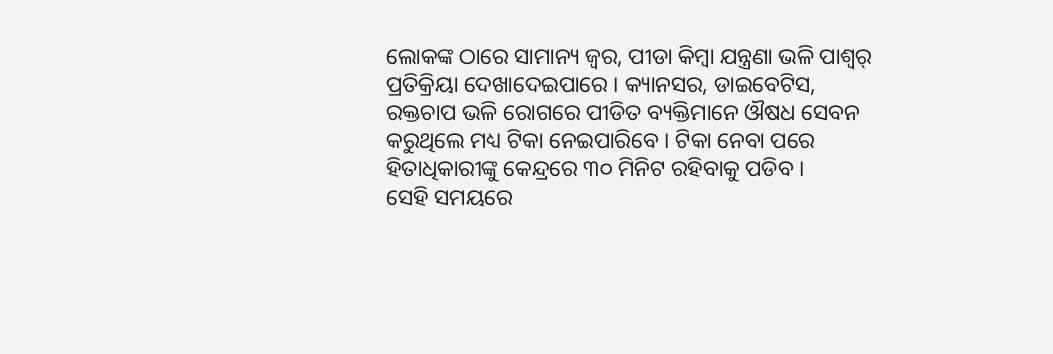ଲୋକଙ୍କ ଠାରେ ସାମାନ୍ୟ ଜ୍ୱର, ପୀଡା କିମ୍ବା ଯନ୍ତ୍ରଣା ଭଳି ପାଶ୍ୱର୍ ପ୍ରତିକ୍ରିୟା ଦେଖାଦେଇପାରେ । କ୍ୟାନସର, ଡାଇବେଟିସ, ରକ୍ତଚାପ ଭଳି ରୋଗରେ ପୀଡିତ ବ୍ୟକ୍ତିମାନେ ଔଷଧ ସେବନ କରୁଥିଲେ ମଧ୍ୟ ଟିକା ନେଇପାରିବେ । ଟିକା ନେବା ପରେ ହିତାଧିକାରୀଙ୍କୁ କେନ୍ଦ୍ରରେ ୩୦ ମିନିଟ ରହିବାକୁ ପଡିବ ।
ସେହି ସମୟରେ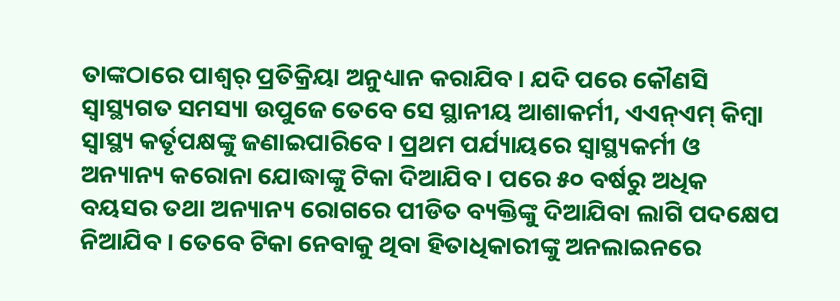ତାଙ୍କଠାରେ ପାଶ୍ୱର୍ ପ୍ରତିକ୍ରିୟା ଅନୁଧ୍ୟାନ କରାଯିବ । ଯଦି ପରେ କୌଣସି ସ୍ୱାସ୍ଥ୍ୟଗତ ସମସ୍ୟା ଉପୁଜେ ତେବେ ସେ ସ୍ଥାନୀୟ ଆଶାକର୍ମୀ, ଏଏନ୍ଏମ୍ କିମ୍ବା ସ୍ୱାସ୍ଥ୍ୟ କର୍ତୃପକ୍ଷଙ୍କୁ ଜଣାଇପାରିବେ । ପ୍ରଥମ ପର୍ଯ୍ୟାୟରେ ସ୍ୱାସ୍ଥ୍ୟକର୍ମୀ ଓ ଅନ୍ୟାନ୍ୟ କରୋନା ଯୋଦ୍ଧାଙ୍କୁ ଟିକା ଦିଆଯିବ । ପରେ ୫୦ ବର୍ଷରୁ ଅଧିକ ବୟସର ତଥା ଅନ୍ୟାନ୍ୟ ରୋଗରେ ପୀଡିତ ବ୍ୟକ୍ତିଙ୍କୁ ଦିଆଯିବା ଲାଗି ପଦକ୍ଷେପ ନିଆଯିବ । ତେବେ ଟିକା ନେବାକୁ ଥିବା ହିତାଧିକାରୀଙ୍କୁ ଅନଲାଇନରେ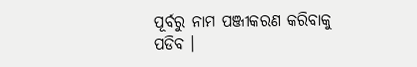ପୂର୍ବରୁ ନାମ ପଞ୍ଜୀକରଣ କରିବାକୁ ପଡିବ ।